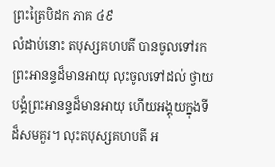ព្រះត្រៃបិដក ភាគ ៤៩
លំដាប់នោះ តបុស្សគហបតី បានចូលទៅរកព្រះអានន្ទដ៏មានអាយុ លុះចូលទៅដល់ ថ្វាយបង្គំព្រះអានន្ទដ៏មានអាយុ ហើយអង្គុយក្នុងទីដ៏សមគួរ។ លុះតបុស្សគហបតី អ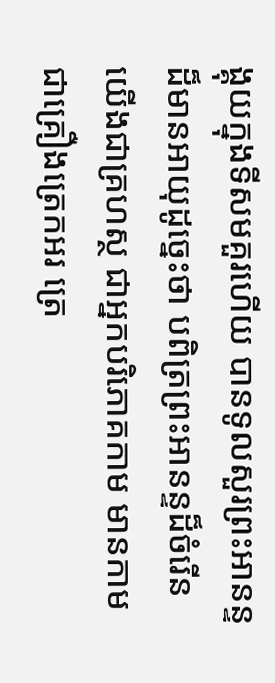ង្គុយក្នុងទីសមគួរហើយ បានទូលសួរព្រះអានន្ទដ៏មានអាយុដូច្នេះថា បពិត្រព្រះអានន្ទដ៏ចំរើន យើងជាគ្រហស្ថ ជាអ្នកបរិភោគកាម មានកាមជាគ្រឿងត្រេកអរ ត្រេ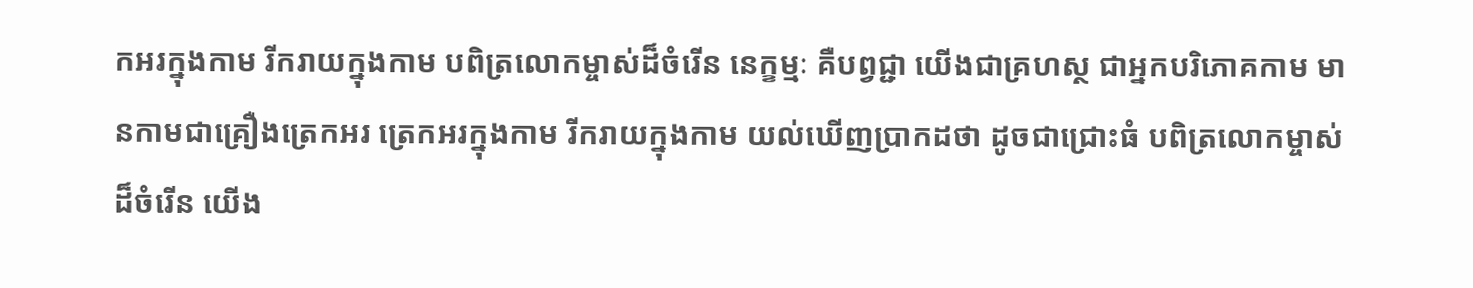កអរក្នុងកាម រីករាយក្នុងកាម បពិត្រលោកម្ចាស់ដ៏ចំរើន នេក្ខម្មៈ គឺបព្វជ្ជា យើងជាគ្រហស្ថ ជាអ្នកបរិភោគកាម មានកាមជាគ្រឿងត្រេកអរ ត្រេកអរក្នុងកាម រីករាយក្នុងកាម យល់ឃើញប្រាកដថា ដូចជាជ្រោះធំ បពិត្រលោកម្ចាស់ដ៏ចំរើន យើង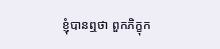ខ្ញុំបានឮថា ពួកភិក្ខុក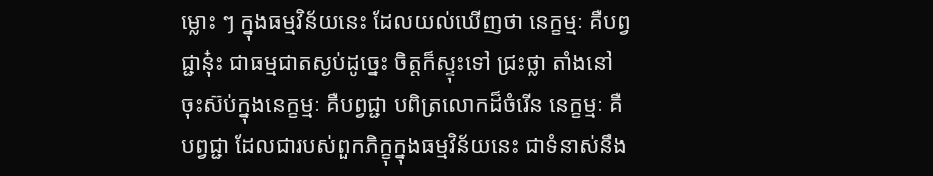ម្លោះ ៗ ក្នុងធម្មវិន័យនេះ ដែលយល់ឃើញថា នេក្ខម្មៈ គឺបព្វជ្ជានុ៎ះ ជាធម្មជាតស្ងប់ដូច្នេះ ចិត្តក៏ស្ទុះទៅ ជ្រះថ្លា តាំងនៅ ចុះស៊ប់ក្នុងនេក្ខម្មៈ គឺបព្វជ្ជា បពិត្រលោកដ៏ចំរើន នេក្ខម្មៈ គឺបព្វជ្ជា ដែលជារបស់ពួកភិក្ខុក្នុងធម្មវិន័យនេះ ជាទំនាស់នឹង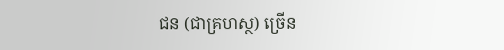ជន (ជាគ្រហស្ថ) ច្រើន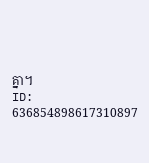គ្នា។
ID: 636854898617310897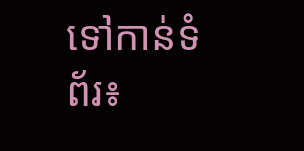ទៅកាន់ទំព័រ៖